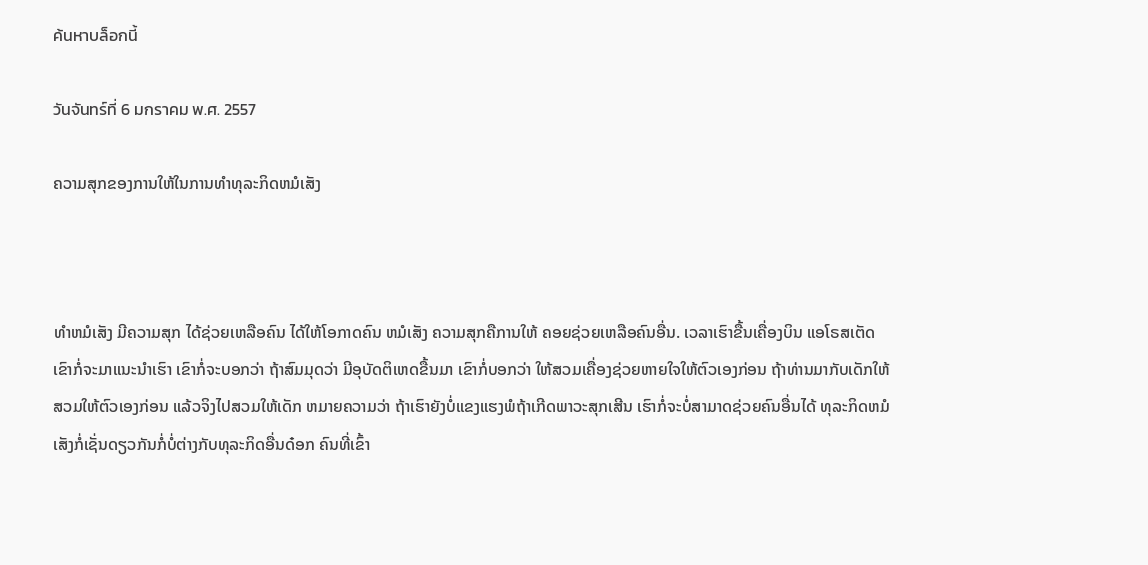ค้นหาบล็อกนี้

วันจันทร์ที่ 6 มกราคม พ.ศ. 2557

ຄວາມສຸກຂອງການໃຫ້ໃນການທຳທຸລະກິດຫມໍເສັງ



ທຳຫມໍເສັງ ມີຄວາມສຸກ ໄດ້ຊ່ວຍເຫລືອຄົນ ໄດ້ໃຫ້ໂອກາດຄົນ ຫມໍເສັງ ຄວາມສຸກຄືການໃຫ້ ຄອຍຊ່ວຍເຫລືອຄົນອື່ນ. ເວລາເຮົາຂື້ນເຄື່ອງບິນ ແອໂຣສເຕັດ ເຂົາກໍ່ຈະມາແນະນຳເຮົາ ເຂົາກໍ່ຈະບອກວ່າ ຖ້າສົມມຸດວ່າ ມີອຸບັດຕິເຫດຂື້ນມາ ເຂົາກໍ່ບອກວ່າ ໃຫ້ສວມເຄື່ອງຊ່ວຍຫາຍໃຈໃຫ້ຕົວເອງກ່ອນ ຖ້າທ່ານມາກັບເດັກໃຫ້ສວມໃຫ້ຕົວເອງກ່ອນ ແລ້ວຈິງໄປສວມໃຫ້ເດັກ ຫມາຍຄວາມວ່າ ຖ້າເຮົາຍັງບໍ່ແຂງແຮງພໍຖ້າເກີດພາວະສຸກເສີນ ເຮົາກໍ່ຈະບໍ່ສາມາດຊ່ວຍຄົນອື່ນໄດ້ ທຸລະກິດຫມໍເສັງກໍ່ເຊັ່ນດຽວກັນກໍ່ບໍ່ຕ່າງກັບທຸລະກິດອື່ນດ໋ອກ ຄົນທີ່ເຂົ້າ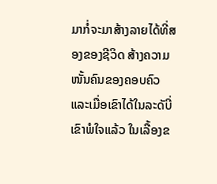ມາກໍ່ຈະມາສ້າງລາຍໄດ້ທີ່ສອງຂອງຊີວິດ ສ້າງຄວາມໜັ້ນຄົນຂອງຄອບຄົວ ແລະເມື່ອເຂົາໄດ້ໃນລະດັບີ່ເຂົາພໍໃຈແລ້ວ ໃນເລື້ອງຂ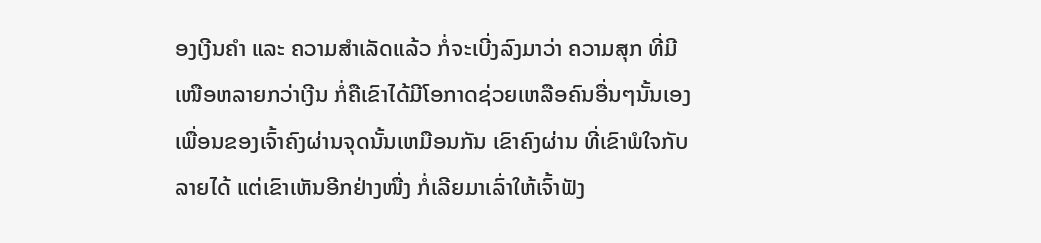ອງເງີນຄຳ ແລະ ຄວາມສຳເລັດແລ້ວ ກໍ່ຈະເບີ່ງລົງມາວ່າ ຄວາມສຸກ ທີ່ມີເໜືອຫລາຍກວ່າເງີນ ກໍ່ຄືເຂົາໄດ້ມີໂອກາດຊ່ວຍເຫລືອຄົນອື່ນໆນັ້ນເອງ ເພື່ອນຂອງເຈົ້າຄົງຜ່ານຈຸດນັ້ນເຫມືອນກັນ ເຂົາຄົງຜ່ານ ທີ່ເຂົາພໍໃຈກັບລາຍໄດ້ ແຕ່ເຂົາເຫັນອີກຢ່າງໜື່ງ ກໍ່ເລີຍມາເລົ່າໃຫ້ເຈົ້າຟັງ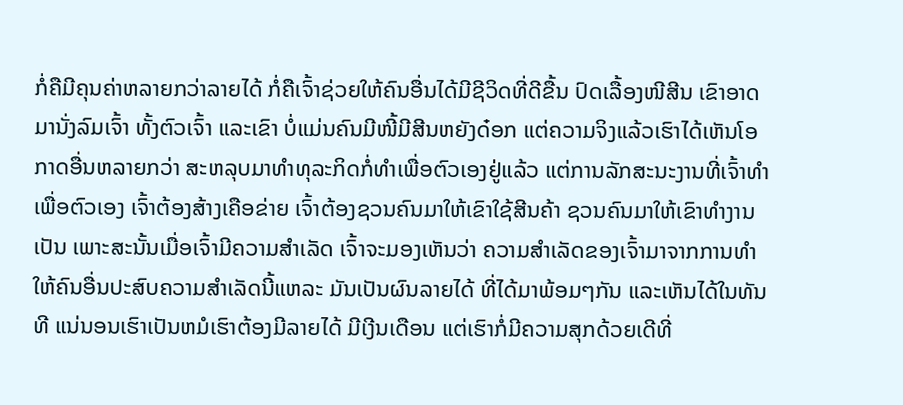ກໍ່ຄືມີຄຸນຄ່າຫລາຍກວ່າລາຍໄດ້ ກໍ່ຄືເຈົ້າຊ່ວຍໃຫ້ຄົນອື່ນໄດ້ມີຊີວິດທີ່ດີຂື້ນ ປົດເລື້ອງໜີສີນ ເຂົາອາດມານັ່ງລົມເຈົ້າ ທັ້ງຕົວເຈົ້າ ແລະເຂົາ ບໍ່ແມ່ນຄົນມີໜີ້ມີສີນຫຍັງດ໋ອກ ແຕ່ຄວາມຈິງແລ້ວເຮົາໄດ້ເຫັນໂອກາດອື່ນຫລາຍກວ່າ ສະຫລຸບມາທຳທຸລະກິດກໍ່ທຳເພື່ອຕົວເອງຢູ່ແລ້ວ ແຕ່ການລັກສະນະງານທີ່ເຈົ້າທຳເພື່ອຕົວເອງ ເຈົ້າຕ້ອງສ້າງເຄືອຂ່າຍ ເຈົ້າຕ້ອງຊວນຄົນມາໃຫ້ເຂົາໃຊ້ສີນຄ້າ ຊວນຄົນມາໃຫ້ເຂົາທຳງານເປັນ ເພາະສະນັ້ນເມື່ອເຈົ້າມີຄວາມສຳເລັດ ເຈົ້າຈະມອງເຫັນວ່າ ຄວາມສຳເລັດຂອງເຈົ້າມາຈາກການທຳໃຫ້ຄົນອື່ນປະສົບຄວາມສຳເລັດນີ້ແຫລະ ມັນເປັນຜົນລາຍໄດ້ ທີ່ໄດ້ມາພ້ອມໆກັນ ແລະເຫັນໄດ້ໃນທັນທີ ແນ່ນອນເຮົາເປັນຫມໍເຮົາຕ້ອງມີລາຍໄດ້ ມີເງີນເດືອນ ແຕ່ເຮົາກໍ່ມີຄວາມສຸກດ້ວຍເດີທີ່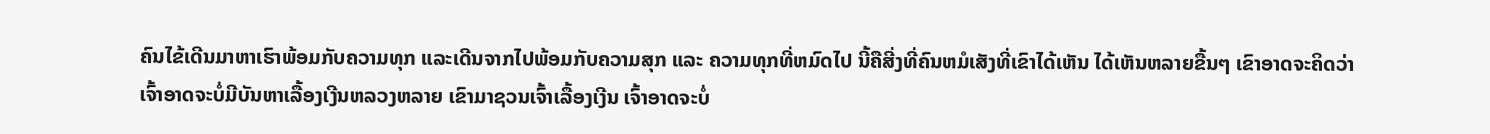ຄົນໄຂ້ເດີນມາຫາເຮົາພ້ອມກັບຄວາມທຸກ ແລະເດີນຈາກໄປພ້ອມກັບຄວາມສຸກ ແລະ ຄວາມທຸກທີ່ຫມົດໄປ ນີ້ຄືສີ່ງທີ່ຄົນຫມໍເສັງທີ່ເຂົາໄດ້ເຫັນ ໄດ້ເຫັນຫລາຍຂື້ນໆ ເຂົາອາດຈະຄິດວ່າເຈົ້າອາດຈະບໍ່ມີບັນຫາເລື້ອງເງີນຫລວງຫລາຍ ເຂົາມາຊວນເຈົ້າເລື້ອງເງີນ ເຈົ້າອາດຈະບໍ່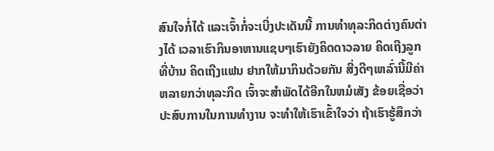ສົນໃຈກໍ່ໄດ້ ແລະເຈົ້າກໍ່ຈະເບີ່ງປະເດັນນີ້ ການທຳທຸລະກິດຕ່າງຄົນຕ່າງໄດ້ ເວລາເຮົາກິນອາຫານແຊບໆເຮົາຍັງຄິດດາວລາຍ ຄິດເຖີງລູກທີ່ບ້ານ ຄິດເຖີງແຟນ ຢາກໃຫ້ມາກິນດ້ວຍກັນ ສີ່ງດີໆເຫລົ່ານີ້ມີຄ່າຫລາຍກວ່າທຸລະກິດ ເຈົ້າຈະສຳພັດໄດ້ອີກໃນຫມໍເສັງ ຂ້ອຍເຊື່ອວ່າປະສົບການໃນການທຳງານ ຈະທຳໃຫ້ເຮົາເຂົ້າໃຈວ່າ ຖ້າເຮົາຮູ້ສຶກວ່າ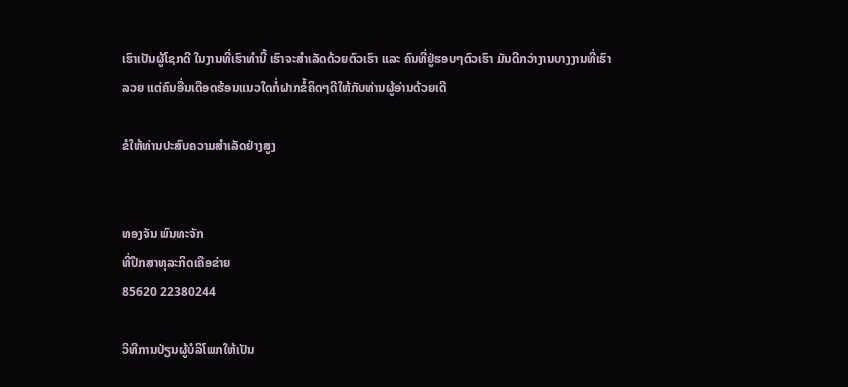ເຮົາເປັນຜູ້ໂຊກດີ ໃນງານທີ່ເຮົາທຳນີ້ ເຮົາຈະສຳເລັດດ້ວຍຕົວເຮົາ ແລະ ຄົນທີ່ຢູ່ຮອບໆຕົວເຮົາ ມັນດີກວ່າງານບາງງານທີ່ເຮົາລວຍ ແຕ່ຄົນອື່ນເດືອດຮ້ອນແນວໃດກໍ່ຝາກຂໍ້ຄິດໆດີໃຫ້ກັບທ່ານຜູ້ອ່ານດ້ວຍເດີ

ຂໍໃຫ້ທ່ານປະສົບຄວາມສຳເລັດຢ່າງສູງ


ທອງຈັນ ພົນທະຈັກ
ທີ່ປຶກສາທຸລະກິດເຄືອຂ່າຍ
85620 22380244

ວິທີການປ່ຽນຜູ້ບໍລິໂພກໃຫ້ເປັນ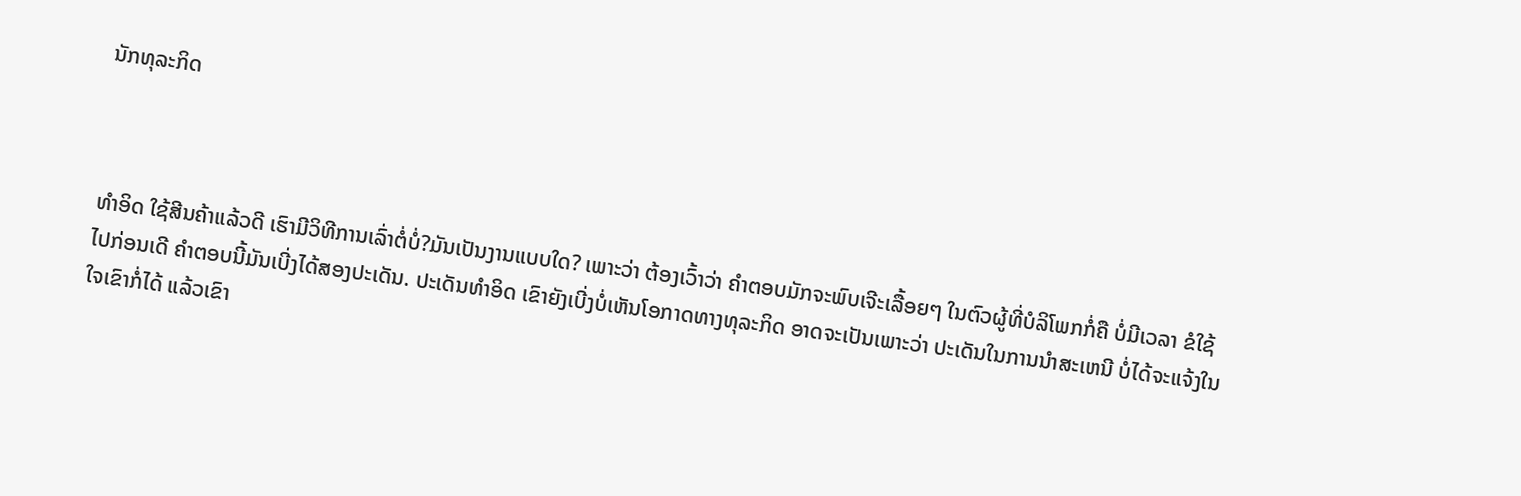ນັກທຸລະກິດ



ທຳອິດ ໃຊ້ສີນຄ້າແລ້ວດີ ເຮົາມີວິທີການເລົ່າຕໍ່ບໍ່?ມັນເປັນງານແບບໃດ? ເພາະວ່າ ຕ້ອງເວົ້າວ່າ ຄຳຕອບມັກຈະພົບເຈີະເລື້ອຍໆ ໃນຕົວຜູ້ທີ່ບໍລິໂພກກໍ່ຄື ບໍ່ມີເວລາ ຂໍໃຊ້ໄປກ່ອນເດີ ຄຳຕອບນີ້ມັນເບີ່ງໄດ້ສອງປະເດັນ. ປະເດັນທຳອິດ ເຂົາຍັງເບີ່ງບໍ່ເຫັນໂອກາດທາງທຸລະກິດ ອາດຈະເປັນເພາະວ່າ ປະເດັນໃນການນຳສະເຫນີ ບໍ່ໄດ້ຈະແຈ້ງໃນໃຈເຂົາກໍ່ໄດ້ ແລ້ວເຂົາ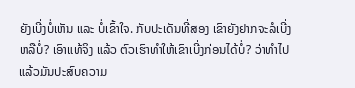ຍັງເບີ່ງບໍ່ເຫັນ ແລະ ບໍ່ເຂົ້າໃຈ. ກັບປະເດັນທີ່ສອງ ເຂົາຍັງຢາກຈະລໍເບີ່ງຫລືບໍ່? ເອົາແທ້ຈິງ ແລ້ວ ຕົວເຮົາທຳໃຫ້ເຂົາເບີ່ງກ່ອນໄດ້ບໍ່? ວ່າທຳໄປແລ້ວມັນປະສົບຄວາມ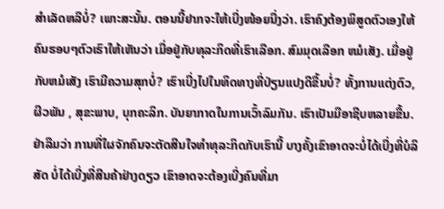ສຳເລັດຫລືບໍ່? ເພາະສະນັ້ນ. ຕອນນີ້ຢາກຈະໃຫ້ເບີ່ງໜ້ອຍນື່ງວ່າ. ເຮົາຄົງຕ້ອງພິສູດຕົວເອງໃຫ້ຄົນຮອບໆຕົວເຮົາໃຫ້ເຫັນວ່າ ເມື່ອຢູ່ກັບທຸລະກິດທີ່ເຮົາເລືອກ. ສົມມຸດເລືອກ ຫມໍເສັງ. ເມື່ອຢູ່ກັບຫມໍເສັງ ເຮົາມີຄວາມສຸກບໍ່? ເຮົາເບີ່ງໄປໃນທິດທາງທີ່ປ່ຽນແປງດີຂື້ນບໍ່? ທັ້ງການແຕ່ງຕົວ, ຜີວພັນ , ສຸຂະພາບ, ບຸກຄະລິກ. ບັນຍາກາດໃນການເວົ້າລົມກັນ. ເຮົາເປັນມືອາຊີບຫລາຍຂື້ນ. ຢ່າລືມວ່າ ການທີ່ໃຜຈັກຄົນຈະຕັດສີນໃຈທຳທຸລະກິດກັບເຮົານີ້ ບາງຄັ້ງເຂົາອາດຈະບໍ່ໄດ້ເບີ່ງທີ່ບໍລິສັດ ບໍ່ໄດ້ເບີ່ງທີ່ສີນຄ້າຢ່າງດຽວ ເຂົາອາດຈະຕ້ອງເບີ່ງຄົນທີ່ມາ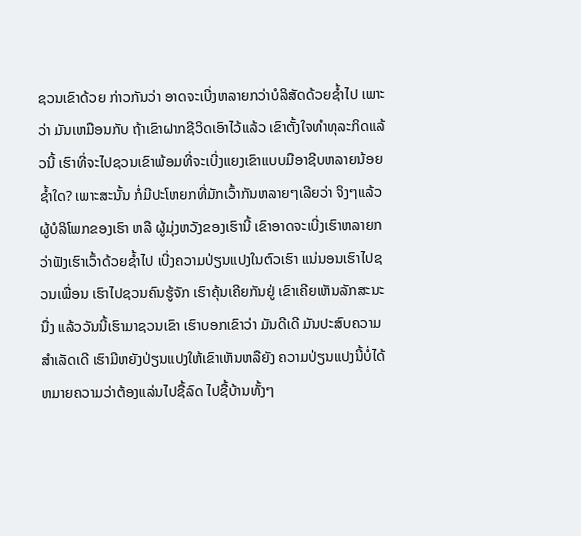ຊວນເຂົາດ້ວຍ ກ່າວກັນວ່າ ອາດຈະເບີ່ງຫລາຍກວ່າບໍລິສັດດ້ວຍຊໍ້າໄປ ເພາະວ່າ ມັນເຫມືອນກັບ ຖ້າເຂົາຝາກຊີວິດເອົາໄວ້ແລ້ວ ເຂົາຕັ້ງໃຈທຳທຸລະກິດແລ້ວນີ້ ເຮົາທີ່ຈະໄປຊວນເຂົາພ້ອມທີ່ຈະເບີ່ງແຍງເຂົາແບບມືອາຊີບຫລາຍນ້ອຍຊໍ້າໃດ? ເພາະສະນັ້ນ ກໍ່ມີປະໂຫຍກທີ່ມັກເວົ້າກັນຫລາຍໆເລີຍວ່າ ຈິງໆແລ້ວຜູ້ບໍລິໂພກຂອງເຮົາ ຫລື ຜູ້ມຸ່ງຫວັງຂອງເຮົານີ້ ເຂົາອາດຈະເບີ່ງເຮົາຫລາຍກວ່າຟັງເຮົາເວົ້າດ້ວຍຊໍ້າໄປ ເບີ່ງຄວາມປ່ຽນແປງໃນຕົວເຮົາ ແນ່ນອນເຮົາໄປຊວນເພື່ອນ ເຮົາໄປຊວນຄົນຮູ້ຈັກ ເຮົາຄຸ້ນເຄີຍກັນຢູ່ ເຂົາເຄີຍເຫັນລັກສະນະນື່ງ ແລ້ວວັນນີ້ເຮົາມາຊວນເຂົາ ເຮົາບອກເຂົາວ່າ ມັນດີເດີ ມັນປະສົບຄວາມສຳເລັດເດີ ເຮົາມີຫຍັງປ່ຽນແປງໃຫ້ເຂົາເຫັນຫລືຍັງ ຄວາມປ່ຽນແປງນີ້ບໍ່ໄດ້ຫມາຍຄວາມວ່າຕ້ອງແລ່ນໄປຊື້ລົດ ໄປຊື້ບ້ານທັ້ງໆ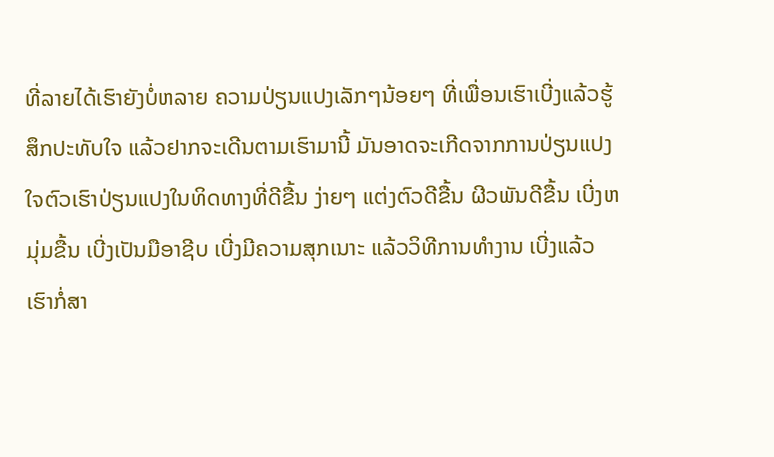ທີ່ລາຍໄດ້ເຮົາຍັງບໍ່ຫລາຍ ຄວາມປ່ຽນແປງເລັກໆນ້ອຍໆ ທີ່ເພື່ອນເຮົາເບີ່ງແລ້ວຮູ້ສຶກປະທັບໃຈ ແລ້ວຢາກຈະເດີນຕາມເຮົາມານີ້ ມັນອາດຈະເກີດຈາກການປ່ຽນແປງໃຈຕົວເຮົາປ່ຽນແປງໃນທິດທາງທີ່ດີຂື້ນ ງ່າຍໆ ແຕ່ງຕົວດີຂື້ນ ຜີວພັນດີຂື້ນ ເບີ່ງຫມຸ່ມຂື້ນ ເບີ່ງເປັນມືອາຊີບ ເບີ່ງມີຄວາມສຸກເນາະ ແລ້ວວິທີການທຳງານ ເບີ່ງແລ້ວ ເຮົາກໍ່ສາ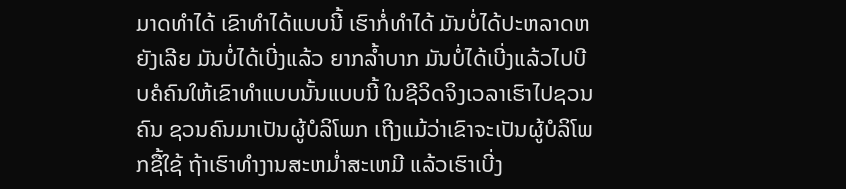ມາດທຳໄດ້ ເຂົາທຳໄດ້ແບບນີ້ ເຮົາກໍ່ທຳໄດ້ ມັນບໍ່ໄດ້ປະຫລາດຫຍັງເລີຍ ມັນບໍ່ໄດ້ເບີ່ງແລ້ວ ຍາກລໍ້າບາກ ມັນບໍ່ໄດ້ເບີ່ງແລ້ວໄປບີບຄໍຄົນໃຫ້ເຂົາທຳແບບນັ້ນແບບນີ້ ໃນຊີວິດຈິງເວລາເຮົາໄປຊວນຄົນ ຊວນຄົນມາເປັນຜູ້ບໍລິໂພກ ເຖີງແມ້ວ່າເຂົາຈະເປັນຜູ້ບໍລິໂພກຊື້ໃຊ້ ຖ້າເຮົາທຳງານສະຫມໍ່າສະເຫມີ ແລ້ວເຮົາເບີ່ງ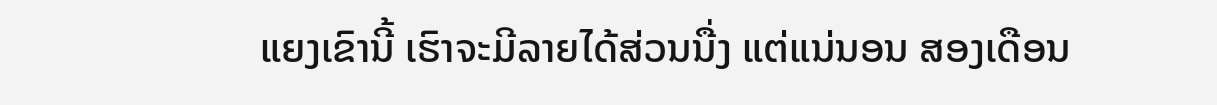ແຍງເຂົານີ້ ເຮົາຈະມີລາຍໄດ້ສ່ວນນື່ງ ແຕ່ແນ່ນອນ ສອງເດືອນ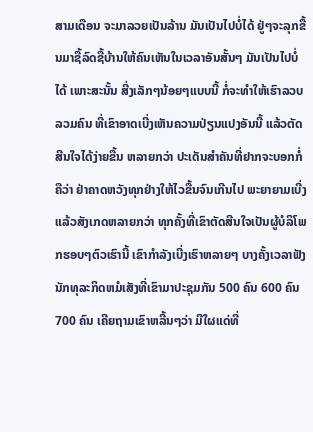ສາມເດືອນ ຈະມາລວຍເປັນລ້ານ ມັນເປັນໄປບໍ່ໄດ້ ຢູ່ໆຈະລຸກຂື້ນມາຊື້ລົດຊື້ບ້ານໃຫ້ຄົນເຫັນໃນເວລາອັນສັ້ນໆ ມັນເປັນໄປບໍ່ໄດ້ ເພາະສະນັ້ນ ສີ່ງເລັກໆນ້ອຍໆແບບນີ້ ກໍ່ຈະທຳໃຫ້ເຮົາລວບລວມຄົນ ທີ່ເຂົາອາດເບີ່ງເຫັນຄວາມປ່ຽນແປງອັນນີ້ ແລ້ວຕັດສີນໃຈໄດ້ງ່າຍຂື້ນ ຫລາຍກວ່າ ປະເດັນສຳຄັນທີ່ຢາກຈະບອກກໍ່ຄືວ່າ ຢ່າຄາດຫວັງທຸກຢ່າງໃຫ້ໄວຂື້ນຈົນເກີນໄປ ພະຍາຍາມເບີ່ງແລ້ວສັງເກດຫລາຍກວ່າ ທຸກຄັ້ງທີ່ເຂົາຕັດສີນໃຈເປັນຜູ້ບໍລິໂພກຮອບໆຕົວເຮົານີ້ ເຂົາກຳລັງເບີ່ງເຮົາຫລາຍໆ ບາງຄັ້ງເວລາຟັງນັກທຸລະກິດຫມໍເສັງທີ່ເຂົາມາປະຊຸມກັນ 500 ຄົນ 600 ຄົນ 700 ຄົນ ເຄີຍຖາມເຂົາຫລີ້ນໆວ່າ ມີໃຜແດ່ທີ່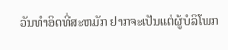ວັນທໍາອິດທີ່ສະຫມັກ ຢາກຈະເປັນແຕ່ຜູ້ບໍລິໂພກ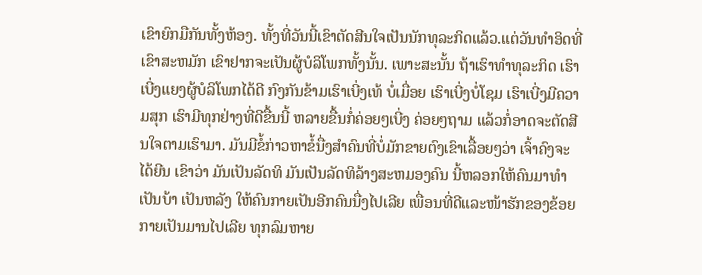ເຂົາຍົກມືກັນທັ້ງຫ້ອງ. ທັ້ງທີ່ວັນນີ້ເຂົາຕັດສີນໃຈເປັນນັກທຸລະກິດແລ້ວ.ແຕ່ວັນທໍາອິດທີ່ເຂົາສະຫມັກ ເຂົາຢາກຈະເປັນຜູ້ບໍລິໂພກທັ້ງນັ້ນ. ເພາະສະນັ້ນ ຖ້າເຮົາທໍາທຸລະກິດ ເຮົາເບີ່ງແຍງຜູ້ບໍລິໂພກໄດ້ດີ ກົງກັນຂ້າມເຮົາເບີ່ງເທ້ ບໍ່ເມື່ອຍ ເຮົາເບີ່ງບໍ່ໂຊມ ເຮົາເບີ່ງມີຄວາມສຸກ ເຮົາມີທຸກຢ່າງທີ່ດີຂື້ນນີ້ ຫລາຍຂື້ນກໍ່ຄ່ອຍໆເບີ່ງ ຄ່ອຍໆຖາມ ແລ້ວກໍ່ອາດຈະຕັດສີນໃຈຕາມເຮົາມາ. ມັນມີຂໍ້ກ່າວຫາຂໍ້ນື່ງສຳຄົນທີ່ບໍ່ມັກຂາຍຕົງເຂົາເລື້ອຍໆວ່າ ເຈົ້າຄົງຈະໄດ້ຍີນ ເຂົາວ່າ ມັນເປັນລັດທິ ມັນເປັນລັດທິລ້າງສະຫມອງຄົນ ນີ້ຫລອກໃຫ້ຄົນມາທຳເປັນບ້າ ເປັນຫລັງ ໃຫ້ຄົນກາຍເປັນອີກຄົນນື່ງໄປເລີຍ ເພື່ອນທີ່ດີແລະໜ້າຮັກຂອງຂ້ອຍກາຍເປັນມານໄປເລີຍ ທຸກລົມຫາຍ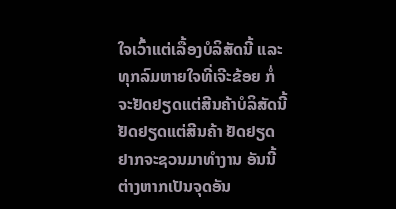ໃຈເວົ້າແຕ່ເລື້ອງບໍລິສັດນີ້ ແລະທຸກລົມຫາຍໃຈທີ່ເຈີະຂ້ອຍ ກໍ່ຈະຢັດຢຽດແຕ່ສີນຄ້າບໍລິສັດນີ້ ຢັດຢຽດແຕ່ສີນຄ້າ ຢັດຢຽດຢາກຈະຊວນມາທຳງານ ອັນນີ້ຕ່າງຫາກເປັນຈຸດອັນ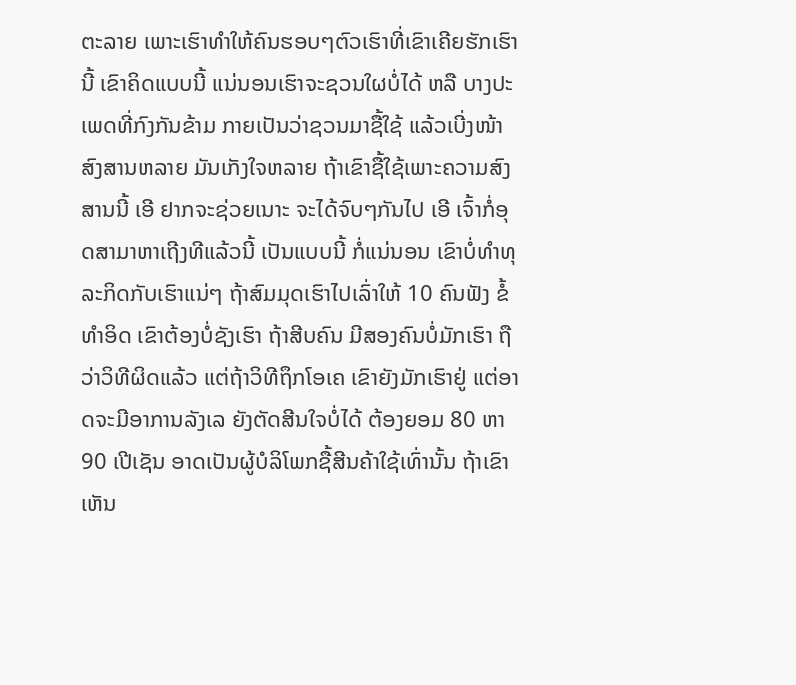ຕະລາຍ ເພາະເຮົາທຳໃຫ້ຄົນຮອບໆຕົວເຮົາທີ່ເຂົາເຄີຍຮັກເຮົານີ້ ເຂົາຄິດແບບນີ້ ແນ່ນອນເຮົາຈະຊວນໃຜບໍ່ໄດ້ ຫລື ບາງປະເພດທີ່ກົງກັນຂ້າມ ກາຍເປັນວ່າຊວນມາຊື້ໃຊ້ ແລ້ວເບີ່ງໜ້າສົງສານຫລາຍ ມັນເກັງໃຈຫລາຍ ຖ້າເຂົາຊື້ໃຊ້ເພາະຄວາມສົງສານນີ້ ເອີ ຢາກຈະຊ່ວຍເນາະ ຈະໄດ້ຈົບໆກັນໄປ ເອີ ເຈົ້າກໍ່ອຸດສາມາຫາເຖີງທີແລ້ວນີ້ ເປັນແບບນີ້ ກໍ່ແນ່ນອນ ເຂົາບໍ່ທຳທຸລະກິດກັບເຮົາແນ່ໆ ຖ້າສົມມຸດເຮົາໄປເລົ່າໃຫ້ 10 ຄົນຟັງ ຂໍ້ທຳອິດ ເຂົາຕ້ອງບໍ່ຊັງເຮົາ ຖ້າສີບຄົນ ມີສອງຄົນບໍ່ມັກເຮົາ ຖືວ່າວິທີຜິດແລ້ວ ແຕ່ຖ້າວິທີຖຶກໂອເຄ ເຂົາຍັງມັກເຮົາຢູ່ ແຕ່ອາດຈະມີອາການລັງເລ ຍັງຕັດສີນໃຈບໍ່ໄດ້ ຕ້ອງຍອມ 80 ຫາ 90 ເປີເຊັນ ອາດເປັນຜູ້ບໍລິໂພກຊື້ສີນຄ້າໃຊ້ເທົ່ານັ້ນ ຖ້າເຂົາເຫັນ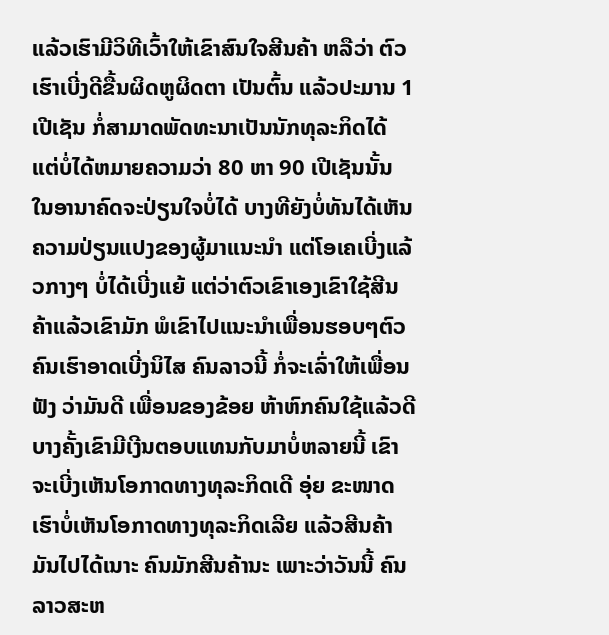ແລ້ວເຮົາມີວິທີເວົ້າໃຫ້ເຂົາສົນໃຈສີນຄ້າ ຫລືວ່າ ຕົວເຮົາເບີ່ງດີຂື້ນຜິດຫູຜິດຕາ ເປັນຕົ້ນ ແລ້ວປະມານ 1 ເປີເຊັນ ກໍ່ສາມາດພັດທະນາເປັນນັກທຸລະກິດໄດ້ ແຕ່ບໍ່ໄດ້ຫມາຍຄວາມວ່າ 80 ຫາ 90 ເປີເຊັນນັ້ນ ໃນອານາຄົດຈະປ່ຽນໃຈບໍ່ໄດ້ ບາງທີຍັງບໍ່ທັນໄດ້ເຫັນຄວາມປ່ຽນແປງຂອງຜູ້ມາແນະນຳ ແຕ່ໂອເຄເບີ່ງແລ້ວກາງໆ ບໍ່ໄດ້ເບີ່ງແຍ້ ແຕ່ວ່າຕົວເຂົາເອງເຂົາໃຊ້ສີນຄ້າແລ້ວເຂົາມັກ ພໍເຂົາໄປແນະນຳເພື່ອນຮອບໆຕົວ ຄົນເຮົາອາດເບີ່ງນິໄສ ຄົນລາວນີ້ ກໍ່ຈະເລົ່າໃຫ້ເພື່ອນຟັງ ວ່າມັນດີ ເພື່ອນຂອງຂ້ອຍ ຫ້າຫົກຄົນໃຊ້ແລ້ວດີ ບາງຄັ້ງເຂົາມີເງີນຕອບແທນກັບມາບໍ່ຫລາຍນີ້ ເຂົາຈະເບີ່ງເຫັນໂອກາດທາງທຸລະກິດເດີ ອຸ່ຍ ຂະໜາດເຮົາບໍ່ເຫັນໂອກາດທາງທຸລະກິດເລີຍ ແລ້ວສີນຄ້າມັນໄປໄດ້ເນາະ ຄົນມັກສີນຄ້ານະ ເພາະວ່າວັນນີ້ ຄົນລາວສະຫ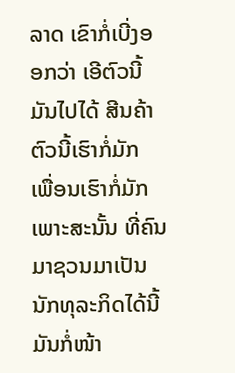ລາດ ເຂົາກໍ່ເບີ່ງອອກວ່າ ເອີຕົວນີ້ມັນໄປໄດ້ ສີນຄ້າຕົວນີ້ເຮົາກໍ່ມັກ ເພື່ອນເຮົາກໍ່ມັກ ເພາະສະນັ້ນ ທີ່ຄົນມາຊວນມາເປັນນັກທຸລະກິດໄດ້ນີ້ ມັນກໍ່ໜ້າ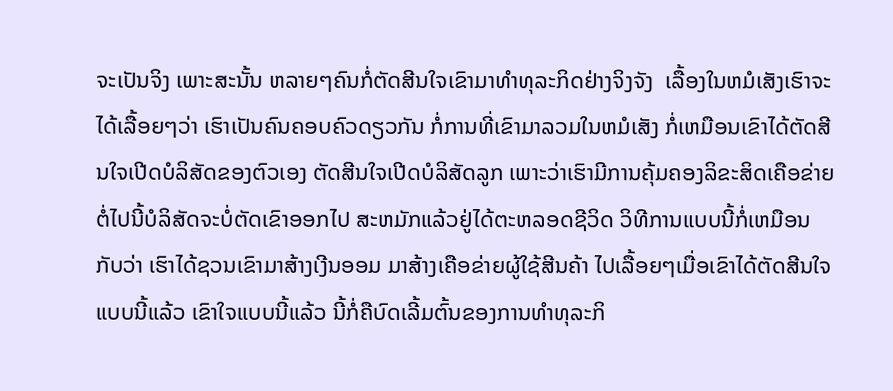ຈະເປັນຈິງ ເພາະສະນັ້ນ ຫລາຍໆຄົນກໍ່ຕັດສີນໃຈເຂົາມາທຳທຸລະກິດຢ່າງຈິງຈັງ  ເລື້ອງໃນຫມໍເສັງເຮົາຈະໄດ້ເລື້ອຍໆວ່າ ເຮົາເປັນຄົນຄອບຄົວດຽວກັນ ກໍ່ການທີ່ເຂົາມາລວມໃນຫມໍເສັງ ກໍ່ເຫມືອນເຂົາໄດ້ຕັດສີນໃຈເປີດບໍລິສັດຂອງຕົວເອງ ຕັດສີນໃຈເປີດບໍລິສັດລູກ ເພາະວ່າເຮົາມີການຄຸ້ມຄອງລິຂະສິດເຄືອຂ່າຍ ຕໍ່ໄປນີ້ບໍລິສັດຈະບໍ່ຕັດເຂົາອອກໄປ ສະຫມັກແລ້ວຢູ່ໄດ້ຕະຫລອດຊີວິດ ວິທີການແບບນີ້ກໍ່ເຫມືອນກັບວ່າ ເຮົາໄດ້ຊວນເຂົາມາສ້າງເງີນອອມ ມາສ້າງເຄືອຂ່າຍຜູ້ໃຊ້ສີນຄ້າ ໄປເລື້ອຍໆເມື່ອເຂົາໄດ້ຕັດສີນໃຈແບບນີ້ແລ້ວ ເຂົາໃຈແບບນີ້ແລ້ວ ນີ້ກໍ່ຄືບົດເລີ້ມຕົ້ນຂອງການທຳທຸລະກິ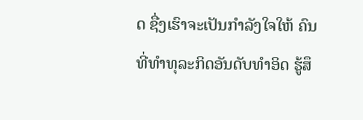ດ ຊື່ງເຮົາຈະເປັນກຳລັງໃຈໃຫ້ ຄົນທີ່ທຳທຸລະກິດອັນດັບທຳອິດ ຮູ້ສຶ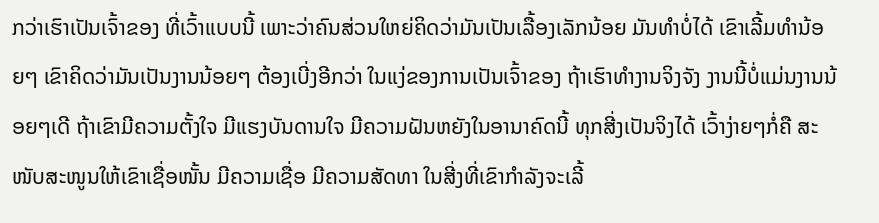ກວ່າເຮົາເປັນເຈົ້າຂອງ ທີ່ເວົ້າແບບນີ້ ເພາະວ່າຄົນສ່ວນໃຫຍ່ຄິດວ່າມັນເປັນເລື້ອງເລັກນ້ອຍ ມັນທຳບໍ່ໄດ້ ເຂົາເລີ້ມທຳນ້ອຍໆ ເຂົາຄິດວ່າມັນເປັນງານນ້ອຍໆ ຕ້ອງເບີ່ງອີກວ່າ ໃນແງ່ຂອງການເປັນເຈົ້າຂອງ ຖ້າເຮົາທຳງານຈິງຈັງ ງານນີ້ບໍ່ແມ່ນງານນ້ອຍໆເດີ ຖ້າເຂົາມີຄວາມຕັ້ງໃຈ ມີແຮງບັນດານໃຈ ມີຄວາມຝັນຫຍັງໃນອານາຄົດນີ້ ທຸກສີ່ງເປັນຈິງໄດ້ ເວົ້າງ່າຍໆກໍ່ຄື ສະໜັບສະໜູນໃຫ້ເຂົາເຊື່ອໜັ້ນ ມີຄວາມເຊື່ອ ມີຄວາມສັດທາ ໃນສີ່ງທີ່ເຂົາກຳລັງຈະເລີ້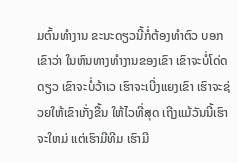ມຕົ້ນທຳງານ ຂະນະດຽວນີ້ກໍ່ຕ້ອງທຳຕົວ ບອກເຂົາວ່າ ໃນຫົນທາງທຳງານຂອງເຂົາ ເຂົາຈະບໍ່ໂດ່ດດຽວ ເຂົາຈະບໍ່ວ້າເວ ເຮົາຈະເບີ່ງແຍງເຂົາ ເຮົາຈະຊ່ວຍໃຫ້ເຂົາເກັ່ງຂື້ນ ໃຫ້ໄວທີ່ສຸດ ເຖີງແມ້ວັນນີ້ເຮົາຈະໃຫມ່ ແຕ່ເຮົາມີທີມ ເຮົາມີ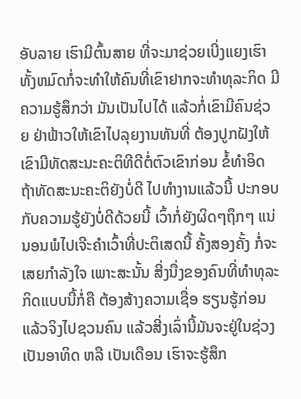ອັບລາຍ ເຮົາມີຕົ້ນສາຍ ທີ່ຈະມາຊ່ວຍເບີ່ງແຍງເຮົາ ທັ້ງຫມົດກໍ່ຈະທຳໃຫ້ຄົນທີ່ເຂົາຢາກຈະທຳທຸລະກິດ ມີຄວາມຮູ້ສຶກວ່າ ມັນເປັນໄປໄດ້ ແລ້ວກໍ່ເຂົາມີຄົນຊ່ວຍ ຢ່າຟ້າວໃຫ້ເຂົາໄປລຸຍງານທັນທີ່ ຕ້ອງປູກຝັງໃຫ້ເຂົາມີທັດສະນະຄະຕິທີດີຕໍ່ຕົວເຂົາກ່ອນ ຂໍ້ທຳອິດ ຖ້າທັດສະນະຄະຕິຍັງບໍ່ດີ ໄປທຳງານແລ້ວນີ້ ປະກອບກັບຄວາມຮູ້ຍັງບໍ່ດີດ້ວຍນີ້ ເວົ້າກໍ່ຍັງຜິດໆຖຶກໆ ແນ່ນອນພໍໄປເຈີະຄຳເວົ້າທີ່ປະຕິເສດນີ້ ຄັ້ງສອງຄັ້ງ ກໍ່ຈະເສຍກຳລັງໃຈ ເພາະສະນັ້ນ ສີ່ງນື່ງຂອງຄົນທີ່ທຳທຸລະກິດແບບນີ້ກໍ່ຄື ຕ້ອງສ້າງຄວາມເຊື່ອ ຮຽນຮູ້ກ່ອນ ແລ້ວຈິງໄປຊວນຄົນ ແລ້ວສີ່ງເລົ່ານີ້ມັນຈະຢູ່ໃນຊ່ວງເປັນອາທິດ ຫລື ເປັນເດືອນ ເຮົາຈະຮູ້ສຶກ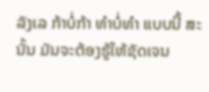ລັງເລ ກ້າບໍ່ກ້າ ທຳບໍ່ທຳ ແບບນີ້ ສະນັ້ນ ມັນຈະຕ້ອງຮູ້ໃຫ້ຊັດເຈນ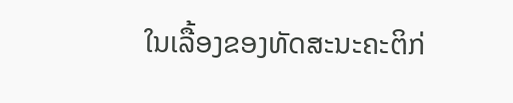ໃນເລື້ອງຂອງທັດສະນະຄະຕິກ່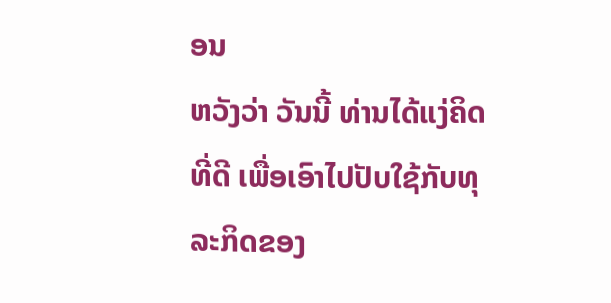ອນ
ຫວັງວ່າ ວັນນີ້ ທ່ານໄດ້ແງ່ຄິດທີ່ດີ ເພື່ອເອົາໄປປັບໃຊ້ກັບທຸລະກິດຂອງ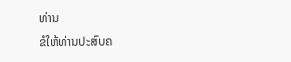ທ່ານ
ຂໍໃຫ້ທ່ານປະສົບຄ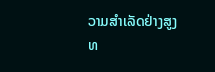ວາມສຳເລັດຢ່າງສູງ
ທ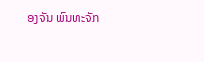ອງຈັນ ພົນທະຈັກ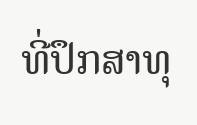ທີ່ປຶກສາທຸ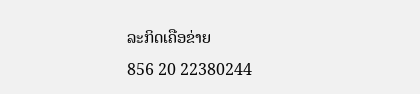ລະກິດເຄືອຂ່າຍ
856 20 22380244